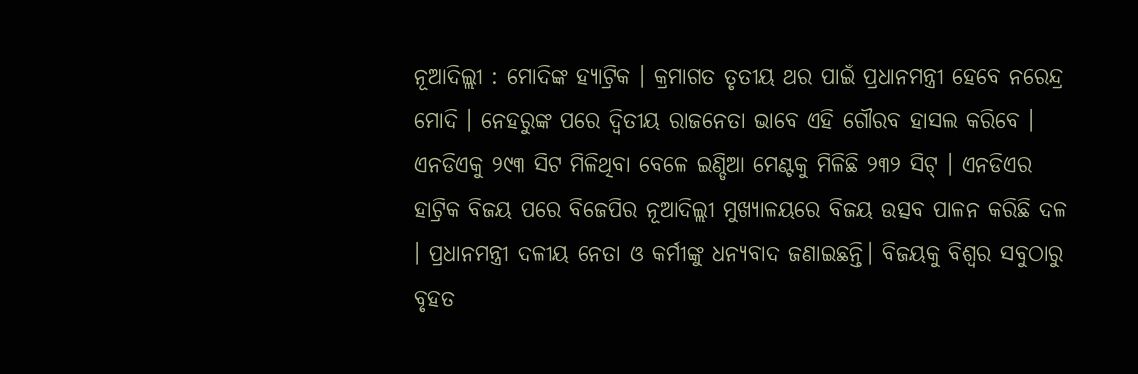ନୂଆଦିଲ୍ଲୀ : ମୋଦିଙ୍କ ହ୍ୟାଟ୍ରିକ । କ୍ରମାଗତ ତୃତୀୟ ଥର ପାଇଁ ପ୍ରଧାନମନ୍ତ୍ରୀ ହେବେ ନରେନ୍ଦ୍ର ମୋଦି । ନେହରୁଙ୍କ ପରେ ଦ୍ବିତୀୟ ରାଜନେତା ଭାବେ ଏହି ଗୌରବ ହାସଲ କରିବେ । ଏନଡିଏକୁ ୨୯୩ ସିଟ ମିଳିଥିବା ବେଳେ ଇଣ୍ଡିଆ ମେଣ୍ଟକୁ ମିଳିଛି ୨୩୨ ସିଟ୍ । ଏନଡିଏର ହାଟ୍ରିକ ବିଜୟ ପରେ ବିଜେପିର ନୂଆଦିଲ୍ଲୀ ମୁଖ୍ୟାଳୟରେ ବିଜୟ ଉତ୍ସବ ପାଳନ କରିଛି ଦଳ । ପ୍ରଧାନମନ୍ତ୍ରୀ ଦଳୀୟ ନେତା ଓ କର୍ମୀଙ୍କୁ ଧନ୍ୟବାଦ ଜଣାଇଛନ୍ତି। ବିଜୟକୁ ବିଶ୍ବର ସବୁଠାରୁ ବୃହତ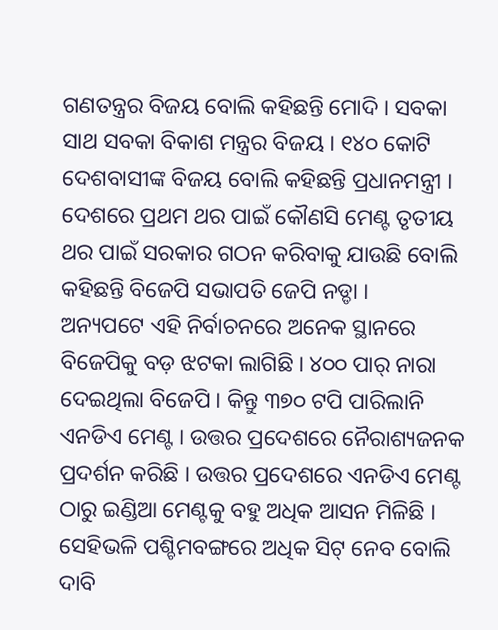ଗଣତନ୍ତ୍ରର ବିଜୟ ବୋଲି କହିଛନ୍ତି ମୋଦି । ସବକା ସାଥ ସବକା ବିକାଶ ମନ୍ତ୍ରର ବିଜୟ । ୧୪୦ କୋଟି ଦେଶବାସୀଙ୍କ ବିଜୟ ବୋଲି କହିଛନ୍ତି ପ୍ରଧାନମନ୍ତ୍ରୀ । ଦେଶରେ ପ୍ରଥମ ଥର ପାଇଁ କୌଣସି ମେଣ୍ଟ ତୃତୀୟ ଥର ପାଇଁ ସରକାର ଗଠନ କରିବାକୁ ଯାଉଛି ବୋଲି କହିଛନ୍ତି ବିଜେପି ସଭାପତି ଜେପି ନଡ୍ଡା ।
ଅନ୍ୟପଟେ ଏହି ନିର୍ବାଚନରେ ଅନେକ ସ୍ଥାନରେ ବିଜେପିକୁ ବଡ଼ ଝଟକା ଲାଗିଛି । ୪୦୦ ପାର୍ ନାରା ଦେଇଥିଲା ବିଜେପି । କିନ୍ତୁ ୩୭୦ ଟପି ପାରିଲାନି ଏନଡିଏ ମେଣ୍ଟ । ଉତ୍ତର ପ୍ରଦେଶରେ ନୈରାଶ୍ୟଜନକ ପ୍ରଦର୍ଶନ କରିଛି । ଉତ୍ତର ପ୍ରଦେଶରେ ଏନଡିଏ ମେଣ୍ଟ ଠାରୁ ଇଣ୍ଡିଆ ମେଣ୍ଟକୁ ବହୁ ଅଧିକ ଆସନ ମିଳିଛି । ସେହିଭଳି ପଶ୍ଚିମବଙ୍ଗରେ ଅଧିକ ସିଟ୍ ନେବ ବୋଲି ଦାବି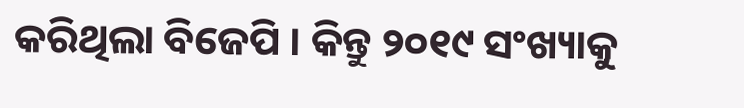କରିଥିଲା ବିଜେପି । କିନ୍ତୁ ୨୦୧୯ ସଂଖ୍ୟାକୁ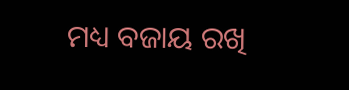ମଧ୍ୟ ବଜାୟ ରଖି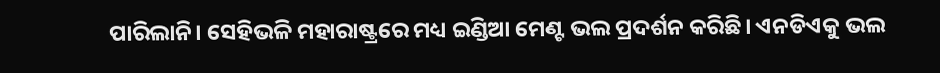ପାରିଲାନି। ସେହିଭଳି ମହାରାଷ୍ଟ୍ରରେ ମଧ୍ୟ ଇଣ୍ଡିଆ ମେଣ୍ଟ ଭଲ ପ୍ରଦର୍ଶନ କରିଛି। ଏନଡିଏକୁ ଭଲ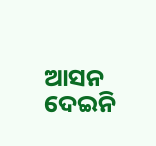ଆସନ ଦେଇନି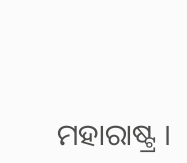ମହାରାଷ୍ଟ୍ର ।